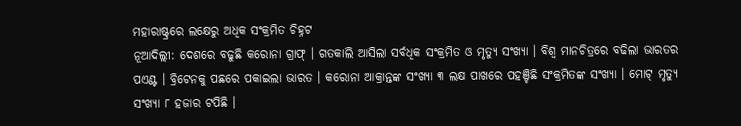ମହାରାଷ୍ଟ୍ରରେ ଲକ୍ଷେରୁ ଅଧିକ ସଂକ୍ରମିତ ଚିହ୍ନଟ
ନୂଆଦିଲ୍ଲୀ: ଦେଶରେ ବଢୁଛି କରୋନା ଗ୍ରାଫ୍ । ଗତକାଲି ଆସିଲା ସର୍ବଧିକ ସଂକ୍ରମିତ ଓ ମୃତ୍ୟୁ ସଂଖ୍ୟା । ବିଶ୍ୱ ମାନଚିତ୍ରରେ ବଢିଲା ଭାରତର ପଏଣ୍ଟ । ବ୍ରିଟେନକୁ ପଛରେ ପକାଇଲା ଭାରତ । କରୋନା ଆକ୍ରାନ୍ତଙ୍କ ସଂଖ୍ୟା ୩ ଲକ୍ଷ ପାଖରେ ପହଞ୍ଚିଛି ସଂକ୍ରମିତଙ୍କ ସଂଖ୍ୟା । ମୋଟ୍ ମୃତ୍ୟୁ ସଂଖ୍ୟା ୮ ହଜାର ଟପିଛି ।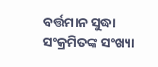ବର୍ତ୍ତମାନ ସୁଦ୍ଧା ସଂକ୍ରମିତଙ୍କ ସଂଖ୍ୟା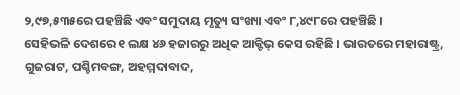୨,୯୭,୫୩୫ରେ ପହଞ୍ଚିଛି ଏବଂ ସମୁଦାୟ ମୃତ୍ୟୁ ସଂଖ୍ୟା ଏବଂ ୮,୪୯୮ରେ ପହଞ୍ଚିଛି ।
ସେହିଭଳି ଦେଶରେ ୧ ଲକ୍ଷ ୪୬ ହଜାରରୁ ଅଧିକ ଆକ୍ଟିଭ୍ କେସ ରହିଛି । ଭାରତରେ ମହାରାଷ୍ଟ୍ର, ଗୁଜରାଟ, ପଶ୍ଚିମବଙ୍ଗ, ଅହମ୍ମଦାବାଦ,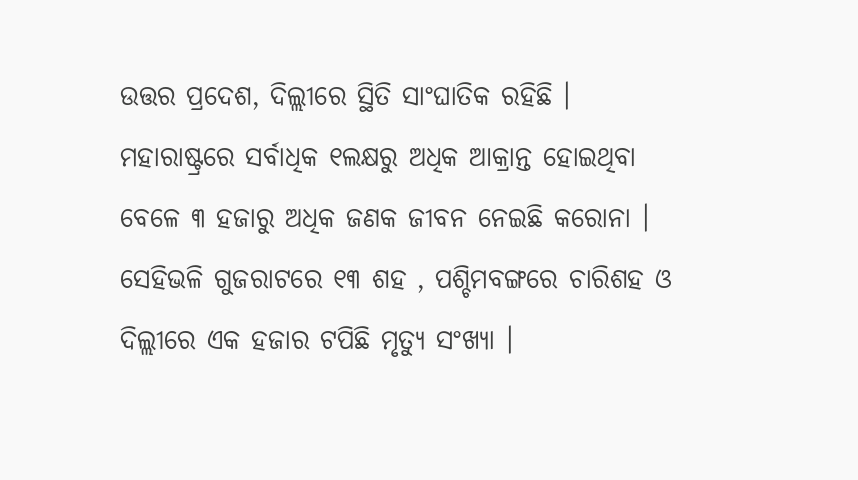ଉତ୍ତର ପ୍ରଦେଶ, ଦିଲ୍ଲୀରେ ସ୍ଥିତି ସାଂଘାତିକ ରହିଛି । ମହାରାଷ୍ଟ୍ରରେ ସର୍ବାଧିକ ୧ଲକ୍ଷରୁ ଅଧିକ ଆକ୍ରାନ୍ତ ହୋଇଥିବା ବେଳେ ୩ ହଜାରୁ ଅଧିକ ଜଣକ ଜୀବନ ନେଇଛି କରୋନା ।
ସେହିଭଳି ଗୁଜରାଟରେ ୧୩ ଶହ , ପଶ୍ଚିମବଙ୍ଗରେ ଚାରିଶହ ଓ ଦିଲ୍ଲୀରେ ଏକ ହଜାର ଟପିଛି ମୃତ୍ୟୁ ସଂଖ୍ୟା ।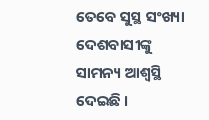ତେବେ ସୁସ୍ଥ ସଂଖ୍ୟା ଦେଶବାସୀଙ୍କୁ ସାମନ୍ୟ ଆଶ୍ୱସ୍ଥି ଦେଇଛି ।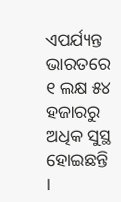ଏପର୍ଯ୍ୟନ୍ତ ଭାରତରେ ୧ ଲକ୍ଷ ୫୪ ହଜାରରୁ ଅଧିକ ସୁସ୍ଥ ହୋଇଛନ୍ତି ।